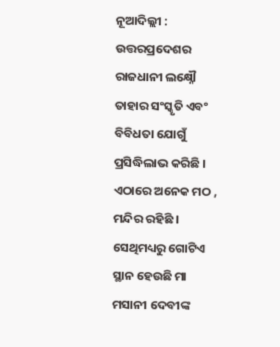ନୂଆଦିଲ୍ଲୀ : ଉତ୍ତରପ୍ରଦେଶର ରାଜଧାନୀ ଲକ୍ଷ୍ନୌ ତାହାର ସଂସ୍କୃତି ଏବଂ ବିବିଧତା ଯୋଗୁଁ ପ୍ରସିଦ୍ଧିଲାଭ କରିଛି । ଏଠାରେ ଅନେକ ମଠ , ମନ୍ଦିର ରହିଛି । ସେଥିମଧ୍ୟରୁ ଗୋଟିଏ ସ୍ଥାନ ହେଉଛି ମା ମସାନୀ ଦେବୀଙ୍କ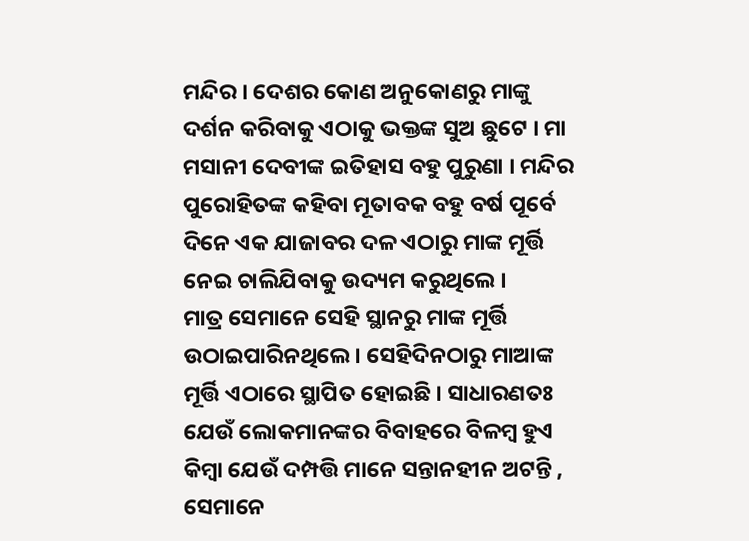ମନ୍ଦିର । ଦେଶର କୋଣ ଅନୁକୋଣରୁ ମାଙ୍କୁ ଦର୍ଶନ କରିବାକୁ ଏଠାକୁ ଭକ୍ତଙ୍କ ସୁଅ ଛୁଟେ । ମା ମସାନୀ ଦେବୀଙ୍କ ଇତିହାସ ବହୁ ପୁରୁଣା । ମନ୍ଦିର ପୁରୋହିତଙ୍କ କହିବା ମୂତାବକ ବହୁ ବର୍ଷ ପୂର୍ବେ ଦିନେ ଏକ ଯାଜାବର ଦଳ ଏଠାରୁ ମାଙ୍କ ମୂର୍ତ୍ତି ନେଇ ଚାଲିଯିବାକୁ ଉଦ୍ୟମ କରୁଥିଲେ ।
ମାତ୍ର ସେମାନେ ସେହି ସ୍ଥାନରୁ ମାଙ୍କ ମୂର୍ତ୍ତି ଉଠାଇପାରିନଥିଲେ । ସେହିଦିନଠାରୁ ମାଆଙ୍କ ମୂର୍ତ୍ତି ଏଠାରେ ସ୍ଥାପିତ ହୋଇଛି । ସାଧାରଣତଃ ଯେଉଁ ଲୋକମାନଙ୍କର ବିବାହରେ ବିଳମ୍ବ ହୁଏ କିମ୍ବା ଯେଉଁ ଦମ୍ପତ୍ତି ମାନେ ସନ୍ତାନହୀନ ଅଟନ୍ତି , ସେମାନେ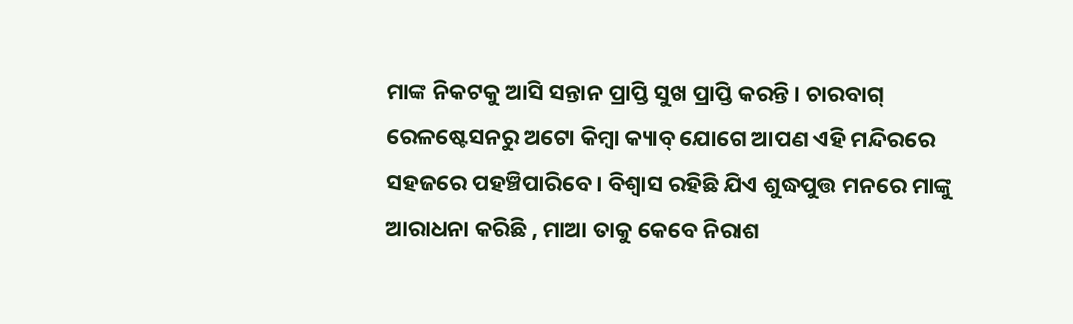ମାଙ୍କ ନିକଟକୁ ଆସି ସନ୍ତାନ ପ୍ରାପ୍ତି ସୁଖ ପ୍ରାପ୍ତି କରନ୍ତି । ଚାରବାଗ୍ ରେଳଷ୍ଟେସନରୁ ଅଟୋ କିମ୍ବା କ୍ୟାବ୍ ଯୋଗେ ଆପଣ ଏହି ମନ୍ଦିରରେ ସହଜରେ ପହଞ୍ଚିପାରିବେ । ବିଶ୍ବାସ ରହିଛି ଯିଏ ଶୁଦ୍ଧପୁତ୍ତ ମନରେ ମାଙ୍କୁ ଆରାଧନା କରିଛି , ମାଆ ତାକୁ କେବେ ନିରାଶ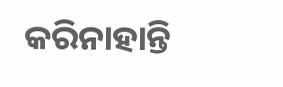କରିନାହାନ୍ତି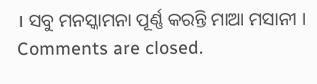। ସବୁ ମନସ୍କାମନା ପୂର୍ଣ୍ଣ କରନ୍ତି ମାଆ ମସାନୀ ।
Comments are closed.